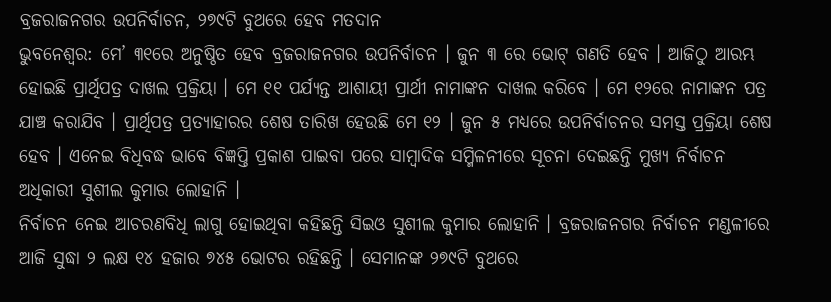ବ୍ରଜରାଜନଗର ଉପନିର୍ବାଚନ, ୨୭୯ଟି ବୁଥରେ ହେବ ମତଦାନ
ଭୁବନେଶ୍ୱର: ମେ’ ୩୧ରେ ଅନୁଷ୍ଠିତ ହେବ ବ୍ରଜରାଜନଗର ଉପନିର୍ବାଚନ । ଜୁନ ୩ ରେ ଭୋଟ୍ ଗଣତି ହେବ । ଆଜିଠୁ ଆରମ୍ଭ ହୋଇଛି ପ୍ରାର୍ଥିପତ୍ର ଦାଖଲ ପ୍ରକ୍ରିୟା । ମେ ୧୧ ପର୍ଯ୍ୟନ୍ତ ଆଶାୟୀ ପ୍ରାର୍ଥୀ ନାମାଙ୍କନ ଦାଖଲ କରିବେ । ମେ ୧୨ରେ ନାମାଙ୍କନ ପତ୍ର ଯାଞ୍ଚ କରାଯିବ । ପ୍ରାର୍ଥିପତ୍ର ପ୍ରତ୍ୟାହାରର ଶେଷ ତାରିଖ ହେଉଛି ମେ ୧୨ । ଜୁନ ୫ ମଧ୍ୟରେ ଉପନିର୍ବାଚନର ସମସ୍ତ ପ୍ରକ୍ରିୟା ଶେଷ ହେବ । ଏନେଇ ବିଧିବଦ୍ଧ ଭାବେ ବିଜ୍ଞପ୍ତି ପ୍ରକାଶ ପାଇବା ପରେ ସାମ୍ବାଦିକ ସମ୍ମିଳନୀରେ ସୂଚନା ଦେଇଛନ୍ତି ମୁଖ୍ୟ ନିର୍ବାଚନ ଅଧିକାରୀ ସୁଶୀଲ କୁମାର ଲୋହାନି ।
ନିର୍ବାଚନ ନେଇ ଆଚରଣବିଧି ଲାଗୁ ହୋଇଥିବା କହିଛନ୍ତି ସିଇଓ ସୁଶୀଲ କୁମାର ଲୋହାନି । ବ୍ରଜରାଜନଗର ନିର୍ବାଚନ ମଣ୍ଡଳୀରେ ଆଜି ସୁଦ୍ଧା ୨ ଲକ୍ଷ ୧୪ ହଜାର ୭୪୫ ଭୋଟର ରହିଛନ୍ତି । ସେମାନଙ୍କ ୨୭୯ଟି ବୁଥରେ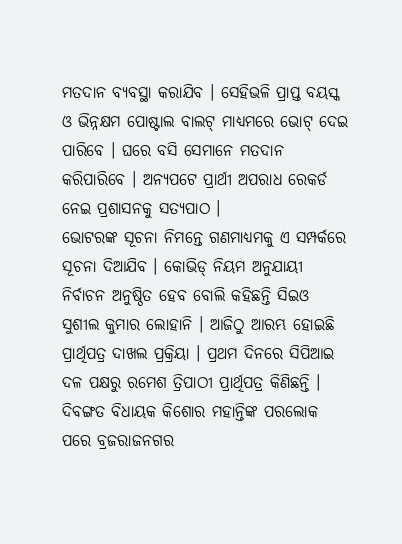ମତଦାନ ବ୍ୟବସ୍ଥା କରାଯିବ । ସେହିଭଳି ପ୍ରାପ୍ତ ବୟସ୍କ ଓ ଭିନ୍ନକ୍ଷମ ପୋଷ୍ଟାଲ ବାଲଟ୍ ମାଧ୍ୟମରେ ଭୋଟ୍ ଦେଇ ପାରିବେ । ଘରେ ବସି ସେମାନେ ମତଦାନ କରିପାରିବେ । ଅନ୍ୟପଟେ ପ୍ରାର୍ଥୀ ଅପରାଧ ରେକର୍ଡ ନେଇ ପ୍ରଶାସନକୁ ସତ୍ୟପାଠ ।
ଭୋଟରଙ୍କ ସୂଚନା ନିମନ୍ତେ ଗଣମାଧ୍ୟମକୁ ଏ ସମ୍ପର୍କରେ ସୂଚନା ଦିଆଯିବ । କୋଭିଡ୍ ନିୟମ ଅନୁଯାୟୀ ନିର୍ବାଚନ ଅନୁଷ୍ଠିତ ହେବ ବୋଲି କହିଛନ୍ତି ସିଇଓ ସୁଶୀଲ କୁମାର ଲୋହାନି । ଆଜିଠୁ ଆରମ୍ଭ ହୋଇଛି ପ୍ରାର୍ଥିପତ୍ର ଦାଖଲ ପ୍ରକ୍ରିୟା । ପ୍ରଥମ ଦିନରେ ସିପିଆଇ ଦଳ ପକ୍ଷରୁ ରମେଶ ତ୍ରିପାଠୀ ପ୍ରାର୍ଥିପତ୍ର କିଣିଛନ୍ତି । ଦିବଙ୍ଗତ ବିଧାୟକ କିଶୋର ମହାନ୍ତିଙ୍କ ପରଲୋକ ପରେ ବ୍ରଜରାଜନଗର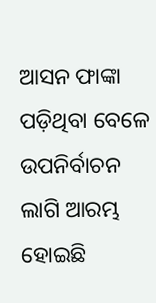ଆସନ ଫାଙ୍କା ପଡ଼ିଥିବା ବେଳେ ଉପନିର୍ବାଚନ ଲାଗି ଆରମ୍ଭ ହୋଇଛି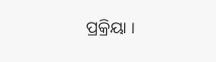ପ୍ରକ୍ରିୟା ।